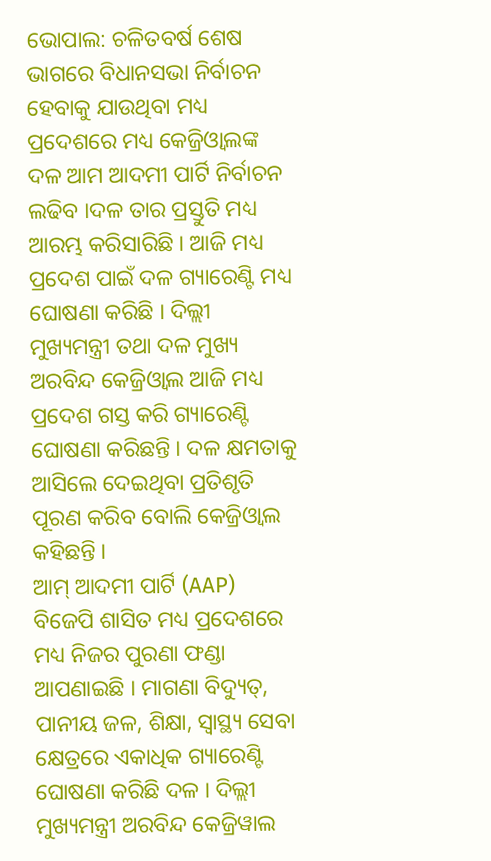ଭୋପାଲ: ଚଳିତବର୍ଷ ଶେଷ ଭାଗରେ ବିଧାନସଭା ନିର୍ବାଚନ ହେବାକୁ ଯାଉଥିବା ମଧ୍ୟ ପ୍ରଦେଶରେ ମଧ୍ୟ କେଜ୍ରିଓ୍ବାଲଙ୍କ ଦଳ ଆମ ଆଦମୀ ପାର୍ଟି ନିର୍ବାଚନ ଲଢିବ ।ଦଳ ତାର ପ୍ରସ୍ତୁତି ମଧ୍ୟ ଆରମ୍ଭ କରିସାରିଛି । ଆଜି ମଧ୍ୟ ପ୍ରଦେଶ ପାଇଁ ଦଳ ଗ୍ୟାରେଣ୍ଟି ମଧ୍ୟ ଘୋଷଣା କରିଛି । ଦିଲ୍ଲୀ ମୁଖ୍ୟମନ୍ତ୍ରୀ ତଥା ଦଳ ମୁଖ୍ୟ ଅରବିନ୍ଦ କେଜ୍ରିଓ୍ବାଲ ଆଜି ମଧ୍ୟ ପ୍ରଦେଶ ଗସ୍ତ କରି ଗ୍ୟାରେଣ୍ଟି ଘୋଷଣା କରିଛନ୍ତି । ଦଳ କ୍ଷମତାକୁ ଆସିଲେ ଦେଇଥିବା ପ୍ରତିଶୃତି ପୂରଣ କରିବ ବୋଲି କେଜ୍ରିଓ୍ବାଲ କହିଛନ୍ତି ।
ଆମ୍ ଆଦମୀ ପାର୍ଟି (AAP) ବିଜେପି ଶାସିତ ମଧ୍ୟ ପ୍ରଦେଶରେ ମଧ୍ୟ ନିଜର ପୁରଣା ଫଣ୍ଡା ଆପଣାଇଛି । ମାଗଣା ବିଦ୍ୟୁତ୍, ପାନୀୟ ଜଳ, ଶିକ୍ଷା, ସ୍ୱାସ୍ଥ୍ୟ ସେବା କ୍ଷେତ୍ରରେ ଏକାଧିକ ଗ୍ୟାରେଣ୍ଟି ଘୋଷଣା କରିଛି ଦଳ । ଦିଲ୍ଲୀ ମୁଖ୍ୟମନ୍ତ୍ରୀ ଅରବିନ୍ଦ କେଜ୍ରିୱାଲ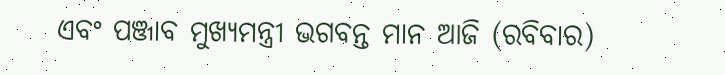ଏବଂ ପଞ୍ଜାବ ମୁଖ୍ୟମନ୍ତ୍ରୀ ଭଗବନ୍ତ ମାନ ଆଜି (ରବିବାର)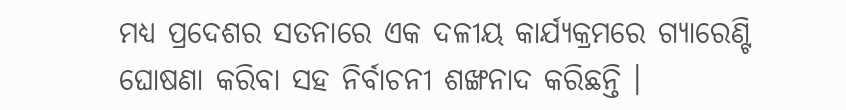ମଧ୍ୟ ପ୍ରଦେଶର ସତନାରେ ଏକ ଦଳୀୟ କାର୍ଯ୍ୟକ୍ରମରେ ଗ୍ୟାରେଣ୍ଟି ଘୋଷଣା କରିବା ସହ ନିର୍ବାଚନୀ ଶଙ୍ଖନାଦ କରିଛନ୍ତି ।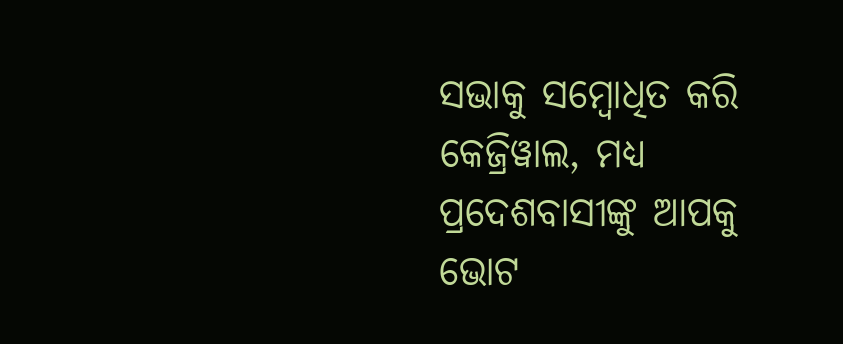ସଭାକୁ ସମ୍ବୋଧିତ କରି କେଜ୍ରିୱାଲ, ମଧ୍ୟ ପ୍ରଦେଶବାସୀଙ୍କୁ ଆପକୁ ଭୋଟ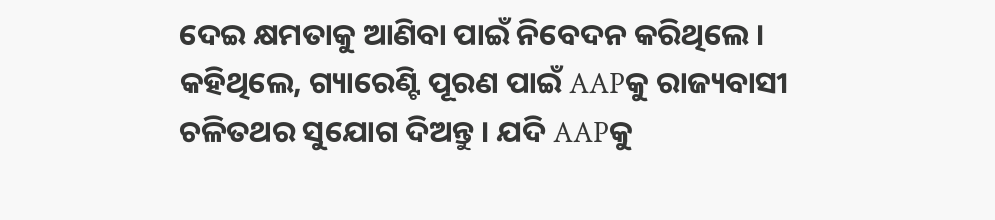ଦେଇ କ୍ଷମତାକୁ ଆଣିବା ପାଇଁ ନିବେଦନ କରିଥିଲେ । କହିଥିଲେ, ଗ୍ୟାରେଣ୍ଟି ପୂରଣ ପାଇଁ AAPକୁ ରାଜ୍ୟବାସୀ ଚଳିତଥର ସୁଯୋଗ ଦିଅନ୍ତୁ । ଯଦି AAPକୁ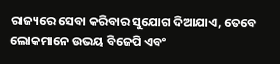ରାଜ୍ୟରେ ସେବା କରିବାର ସୁଯୋଗ ଦିଆଯାଏ, ତେବେ ଲୋକମାନେ ଉଭୟ ବିଜେପି ଏବଂ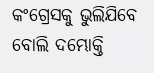କଂଗ୍ରେସକୁ ଭୁଲିଯିବେ ବୋଲି ଦମ୍ଭୋକ୍ତି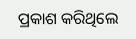ପ୍ରକାଶ କରିଥିଲେ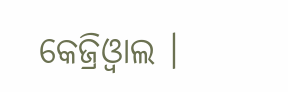କେଜ୍ରିଓ୍ବାଲ ।